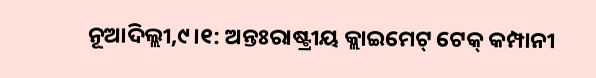ନୂଆଦିଲ୍ଲୀ,୯।୧: ଅନ୍ତଃରାଷ୍ଟ୍ରୀୟ କ୍ଲାଇମେଟ୍ ଟେକ୍ କମ୍ପାନୀ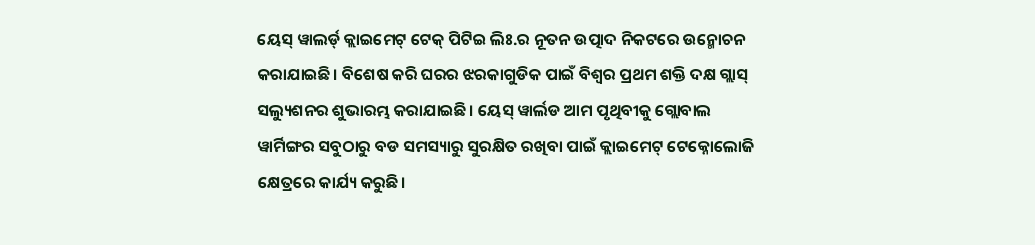ୟେସ୍ ୱାଲର୍ଡ୍ କ୍ଲାଇମେଟ୍ ଟେକ୍ ପିଟିଇ ଲିଃ.ର ନୂତନ ଉତ୍ପାଦ ନିକଟରେ ଉନ୍ମୋଚନ କରାଯାଇଛି। ବିଶେଷ କରି ଘରର ଝରକାଗୁଡିକ ପାଇଁ ବିଶ୍ୱର ପ୍ରଥମ ଶକ୍ତି ଦକ୍ଷ ଗ୍ଲାସ୍ ସଲ୍ୟୁଶନର ଶୁଭାରମ୍ଭ କରାଯାଇଛି। ୟେସ୍ ୱାର୍ଲଡ ଆମ ପୃଥିବୀକୁ ଗ୍ଲୋବାଲ ୱାର୍ମିଙ୍ଗର ସବୁଠାରୁ ବଡ ସମସ୍ୟାରୁ ସୁରକ୍ଷିତ ରଖିବା ପାଇଁ କ୍ଲାଇମେଟ୍ ଟେକ୍ନୋଲୋଜି କ୍ଷେତ୍ରରେ କାର୍ଯ୍ୟ କରୁଛି।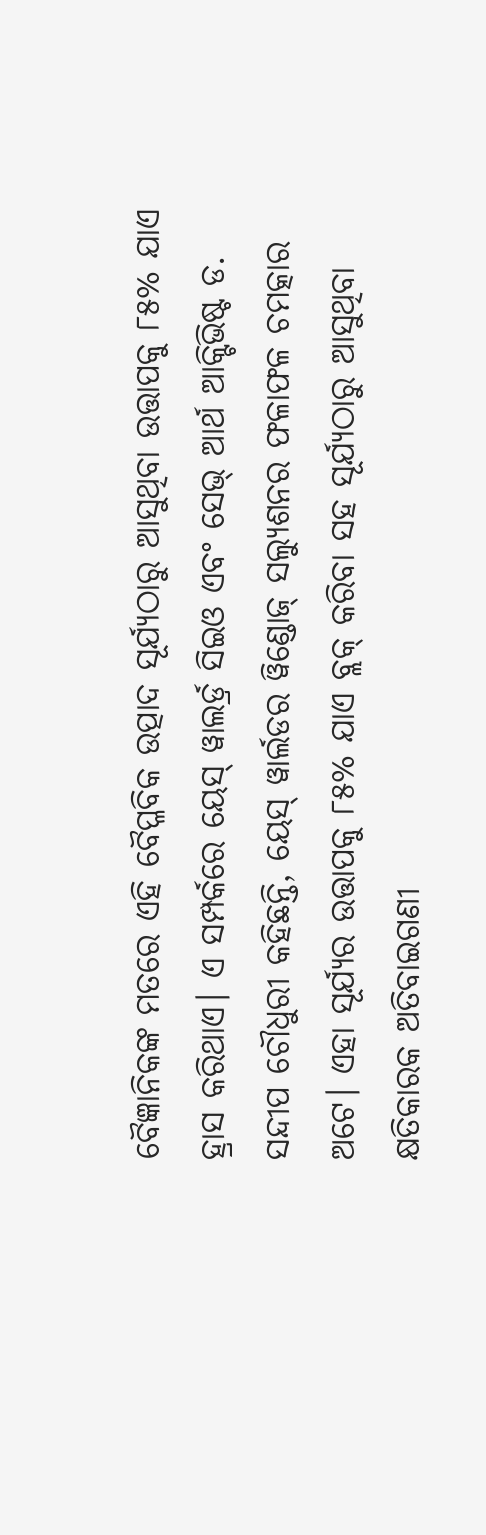ବୈଜ୍ଞାନିକଙ୍କ ମତରେ ଏହି ବୈପ୍ଳବିକ ଉତ୍ପାଦ ସୂର୍ଯ୍ୟଠାରୁ ଆସୁଥିବା ଉତ୍ତାପକୁ ୮୫% ଯାଏ ହ୍ରାସ କରିଥାଏ। ଏ ସମ୍ପର୍କରେ ୟେସ୍ ୱାଲର୍ଡ୍ର ସିଇଓ ଏବଂ ସେଭ୍ ଆର୍ଥ ଆକ୍ଟିଭିଷ୍ଟ ଡ. ସନ୍ଦୀପ ଚୌଧୁରୀ କହିଛନ୍ତି, ୟେସ୍ ୱାର୍ଲଡର ୱିଣ୍ଡୋଜ୍ ସଲ୍ୟୁଶନର ଫଳାଫଳ ଚମତ୍କାର ଅଟେ। ଏହା ସୂର୍ଯ୍ୟର ଉତ୍ତାପକୁ ୮୫% ଯାଏ ବ୍ଲକ୍ କରିବା ସହ ସୂର୍ଯ୍ୟଠାରୁ ଆସୁଥିବା କ୍ଷତିକାରକ ଅତିବାଇଗଣୀ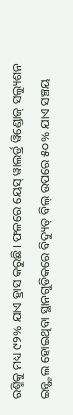ରଶ୍ମିକୁ ମଧ୍ୟ ୯୨% ଯାଏ ହ୍ରାସ କରୁଛି। ଫଳରେ ୟେସ୍ ୱାଲର୍ଡ୍ର ୱିଣ୍ଡୋଜ୍ ସଲ୍ୟୁଶନ ଇନ୍ଷ୍ଟଲ ହୋଇଥିବା ସ୍ଥାନଗୁଡିକରେ ବିଦ୍ୟୁତ୍ ବିଲ୍ ଉପରେ ୫୦% ଯାଏ ସଞ୍ଚୟ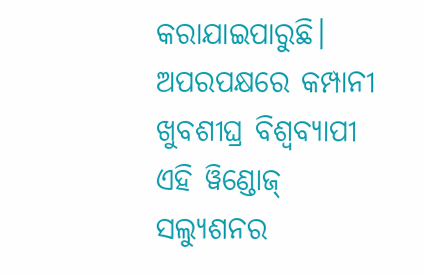କରାଯାଇପାରୁଛି। ଅପରପକ୍ଷରେ କମ୍ପାନୀ ଖୁବଶୀଘ୍ର ବିଶ୍ୱବ୍ୟାପୀ ଏହି ୱିଣ୍ଡୋଜ୍ ସଲ୍ୟୁଶନର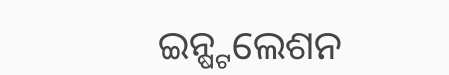ଇନ୍ଷ୍ଟଲେଶନ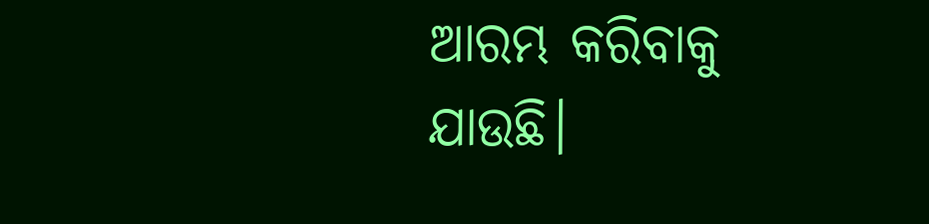ଆରମ୍ଭ କରିବାକୁ ଯାଉଛି।